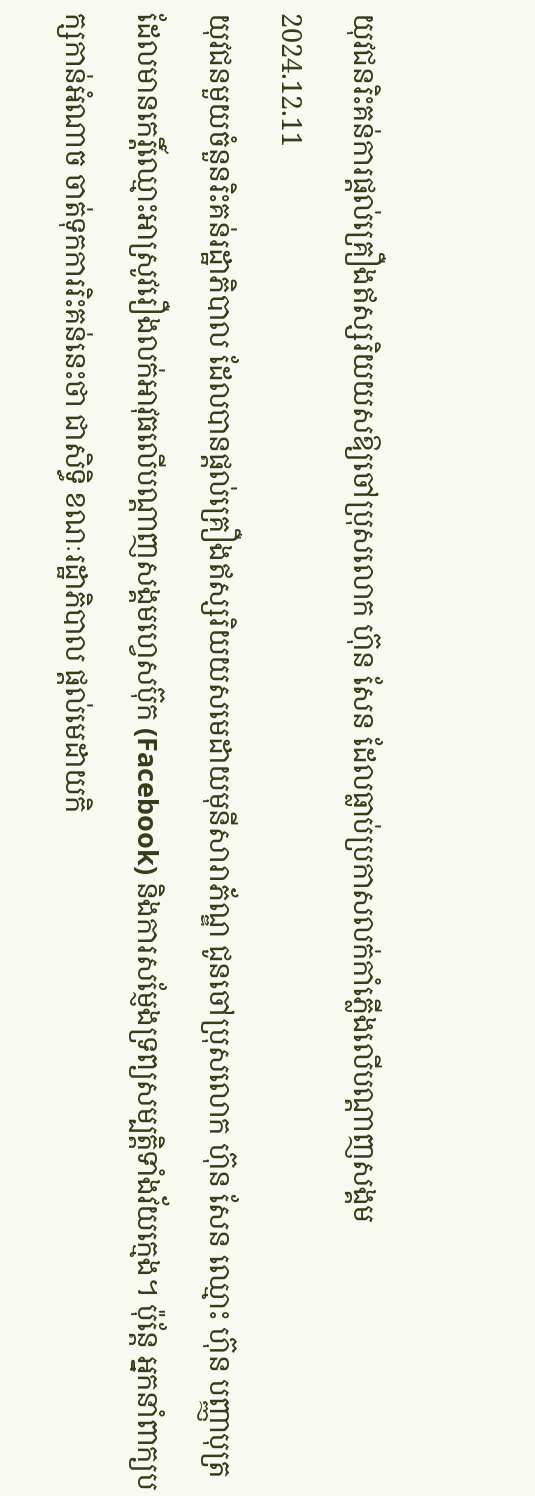យុវជនរិះគន់ការផ្ដល់គ្រឿងឥស្សរិយយសឱ្យចៅប្រុសលោក ហ៊ុន សែន ដែលធ្លាប់ប្រកាសលក់កាំភ្លើងលើបណ្ដាញសង្គម
2024.12.11
យុវជនមួយចំនួនរិះគន់រដ្ឋាភិបាល ដែលបានផ្ដល់គ្រឿងឥស្សរិយយសមេដាយមុនីសារាភ័ណ្ឌ ជូនចៅប្រុសលោក ហ៊ុន សែន ឈ្មោះ ហ៊ុន បញ្ញាបុត្រ ដែលមានកេរ្តិ៍ឈ្មោះអាស្រូវរឿងលក់អាវុធលើបណ្ដាញសង្គមហ្វេសប៊ុក (Facebook) និងការសម្ញែងទ្រព្យសម្បត្តិទាំងវ័យក្មេង។ ប៉ុន្តែ អ្នកនាំពាក្យបក្សកាន់អំណាច ចាត់ទុកការរិះគន់នេះថា ជាសិទ្ធិ ខណៈរដ្ឋាភិបាល ផ្តល់មេដាយកិ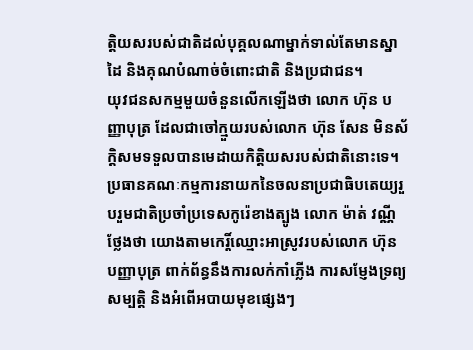ត្តិយសរបស់ជាតិដល់បុគ្គលណាម្នាក់ទាល់តែមានស្នាដៃ និងគុណបំណាច់ចំពោះជាតិ និងប្រជាជន។
យុវជនសកម្មមួយចំនួនលើកឡើងថា លោក ហ៊ុន បញ្ញាបុត្រ ដែលជាចៅក្មួយរបស់លោក ហ៊ុន សែន មិនស័ក្ដិសមទទួលបានមេដាយកិត្តិយសរបស់ជាតិនោះទេ។
ប្រធានគណៈកម្មការនាយកនៃចលនាប្រជាធិបតេយ្យរួបរួមជាតិប្រចាំប្រទេសកូរ៉េខាងត្បូង លោក ម៉ាត់ វណ្ណី ថ្លែងថា យោងតាមកេរ្តិ៍ឈ្មោះអាស្រូវរបស់លោក ហ៊ុន បញ្ញាបុត្រ ពាក់ព័ន្ធនឹងការលក់កាំភ្លើង ការសម្ញែងទ្រព្យសម្បត្តិ និងអំពើអបាយមុខផ្សេងៗ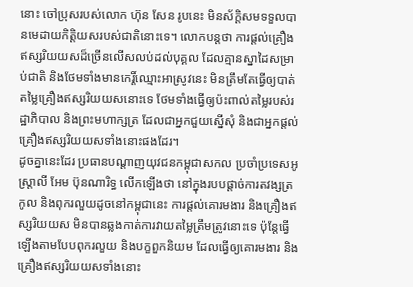នោះ ចៅប្រុសរបស់លោក ហ៊ុន សែន រូបនេះ មិនស័ក្ដិសមទទួលបានមេដាយកិត្តិយសរបស់ជាតិនោះទេ។ លោកបន្តថា ការផ្តល់គ្រឿងឥស្សរិយយសដ៏ច្រើនលើសលប់ដល់បុគ្គល ដែលគ្មានស្នាដៃសម្រាប់ជាតិ និងថែមទាំងមានកេរ្តិ៍ឈ្មោះអាស្រូវនេះ មិនត្រឹមតែធ្វើឲ្យបាត់តម្លៃគ្រឿងឥស្សរិយយសនោះទេ ថែមទាំងធ្វើឲ្យប៉ះពាល់តម្លៃរបស់រដ្ឋាភិបាល និងព្រះមហាក្សត្រ ដែលជាអ្នកជួយស្នើសុំ និងជាអ្នកផ្តល់គ្រឿងឥស្សរិយយសទាំងនោះផងដែរ។
ដូចគ្នានេះដែរ ប្រធានបណ្តាញយុវជនកម្ពុជាសកល ប្រចាំប្រទេសអូស្ត្រាលី អែម ប៊ុនណារិទ្ធ លើកឡើងថា នៅក្នុងរបបផ្ដាច់ការតវង្សត្រកូល និងពុករលួយដូចនៅកម្ពុជានេះ ការផ្តល់គោរមងារ និងគ្រឿងឥស្សរិយយស មិនបានឆ្លងកាត់ការវាយតម្លៃត្រឹមត្រូវនោះទេ ប៉ុន្តែធ្វើឡើងតាមបែបពុករលួយ និងបក្ខពួកនិយម ដែលធ្វើឲ្យគោរមងារ និងគ្រឿងឥស្សរិយយសទាំងនោះ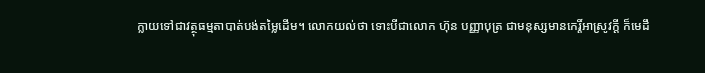ក្លាយទៅជាវត្ថុធម្មតាបាត់បង់តម្លៃដើម។ លោកយល់ថា ទោះបីជាលោក ហ៊ុន បញ្ញាបុត្រ ជាមនុស្សមានកេរ្តិ៍អាស្រូវក្តី ក៏មេដឹ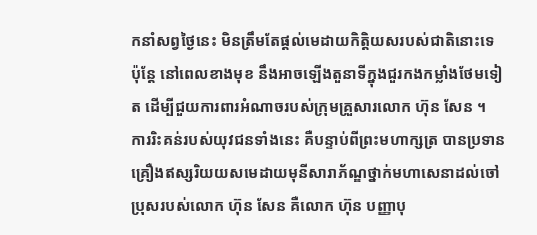កនាំសព្វថ្ងៃនេះ មិនត្រឹមតែផ្ដល់មេដាយកិត្តិយសរបស់ជាតិនោះទេ ប៉ុន្តែ នៅពេលខាងមុខ នឹងអាចឡើងតួនាទីក្នុងជួរកងកម្លាំងថែមទៀត ដើម្បីជួយការពារអំណាចរបស់ក្រុមគ្រួសារលោក ហ៊ុន សែន ។
ការរិះគន់របស់យុវជនទាំងនេះ គឺបន្ទាប់ពីព្រះមហាក្សត្រ បានប្រទានគ្រឿងឥស្សរិយយសមេដាយមុនីសារាភ័ណ្ឌថ្នាក់មហាសេនាដល់ចៅប្រុសរបស់លោក ហ៊ុន សែន គឺលោក ហ៊ុន បញ្ញាបុ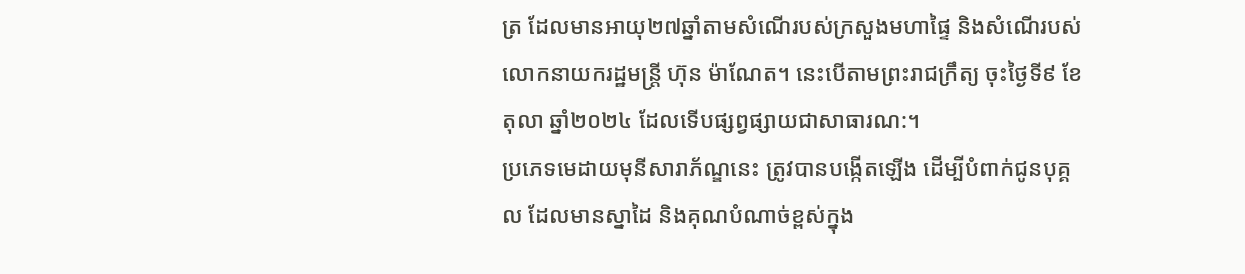ត្រ ដែលមានអាយុ២៧ឆ្នាំតាមសំណើរបស់ក្រសួងមហាផ្ទៃ និងសំណើរបស់លោកនាយករដ្ឋមន្ត្រី ហ៊ុន ម៉ាណែត។ នេះបើតាមព្រះរាជក្រឹត្យ ចុះថ្ងៃទី៩ ខែតុលា ឆ្នាំ២០២៤ ដែលទើបផ្សព្វផ្សាយជាសាធារណ:។
ប្រភេទមេដាយមុនីសារាភ័ណ្ឌនេះ ត្រូវបានបង្កើតឡើង ដើម្បីបំពាក់ជូនបុគ្គល ដែលមានស្នាដៃ និងគុណបំណាច់ខ្ពស់ក្នុង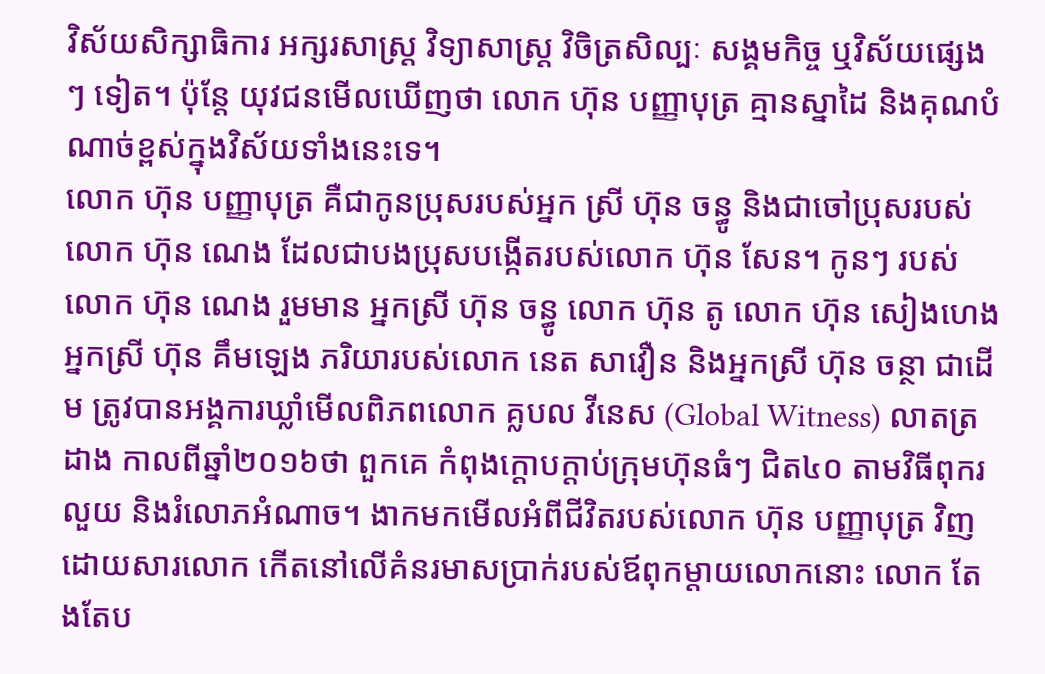វិស័យសិក្សាធិការ អក្សរសាស្ត្រ វិទ្យាសាស្ត្រ វិចិត្រសិល្បៈ សង្គមកិច្ច ឬវិស័យផ្សេងៗ ទៀត។ ប៉ុន្តែ យុវជនមើលឃើញថា លោក ហ៊ុន បញ្ញាបុត្រ គ្មានស្នាដៃ និងគុណបំណាច់ខ្ពស់ក្នុងវិស័យទាំងនេះទេ។
លោក ហ៊ុន បញ្ញាបុត្រ គឺជាកូនប្រុសរបស់អ្នក ស្រី ហ៊ុន ចន្ធូ និងជាចៅប្រុសរបស់លោក ហ៊ុន ណេង ដែលជាបងប្រុសបង្កើតរបស់លោក ហ៊ុន សែន។ កូនៗ របស់លោក ហ៊ុន ណេង រួមមាន អ្នកស្រី ហ៊ុន ចន្ធូ លោក ហ៊ុន តូ លោក ហ៊ុន សៀងហេង អ្នកស្រី ហ៊ុន គឹមឡេង ភរិយារបស់លោក នេត សាវឿន និងអ្នកស្រី ហ៊ុន ចន្ថា ជាដើម ត្រូវបានអង្គការឃ្លាំមើលពិភពលោក គ្លបល វីនេស (Global Witness) លាតត្រដាង កាលពីឆ្នាំ២០១៦ថា ពួកគេ កំពុងក្តោបក្តាប់ក្រុមហ៊ុនធំៗ ជិត៤០ តាមវិធីពុករលួយ និងរំលោភអំណាច។ ងាកមកមើលអំពីជីវិតរបស់លោក ហ៊ុន បញ្ញាបុត្រ វិញ ដោយសារលោក កើតនៅលើគំនរមាសប្រាក់របស់ឪពុកម្តាយលោកនោះ លោក តែងតែប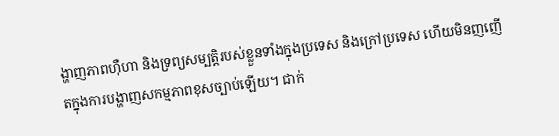ង្ហាញភាពហ៊ឺហា និងទ្រព្យសម្បត្តិរបស់ខ្លួនទាំងក្នុងប្រទេស និងក្រៅប្រទេស ហើយមិនញញើតក្នុងការបង្ហាញសកម្មភាពខុសច្បាប់ឡើយ។ ជាក់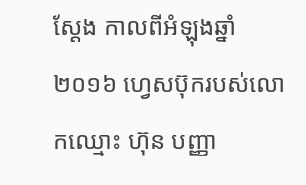ស្ដែង កាលពីអំឡុងឆ្នាំ២០១៦ ហ្វេសប៊ុករបស់លោកឈ្មោះ ហ៊ុន បញ្ញា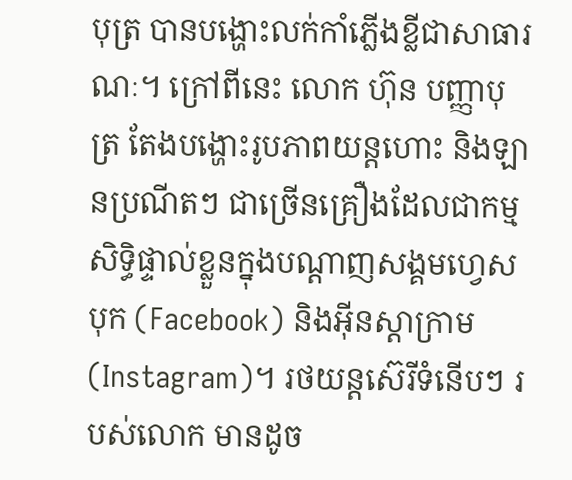បុត្រ បានបង្ហោះលក់កាំភ្លើងខ្លីជាសាធារណៈ។ ក្រៅពីនេះ លោក ហ៊ុន បញ្ញាបុត្រ តែងបង្ហោះរូបភាពយន្តហោះ និងឡានប្រណីតៗ ជាច្រើនគ្រឿងដែលជាកម្មសិទ្ធិផ្ទាល់ខ្លួនក្នុងបណ្ដាញសង្គមហ្វេសបុក (Facebook) និងអ៊ីនស្តាក្រាម (Instagram)។ រថយន្តស៊េរីទំនើបៗ របស់លោក មានដូច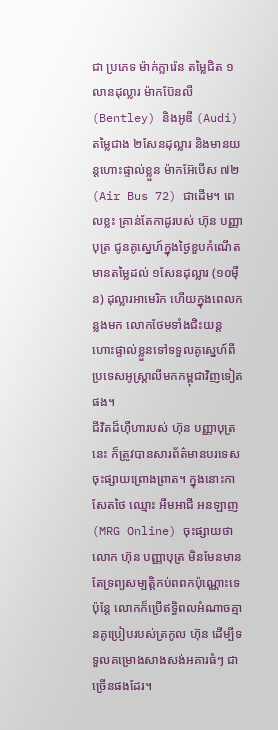ជា ប្រភេទ ម៉ាក់ក្លារ៉េន តម្លៃជិត ១លានដុល្លារ ម៉ាកប៊ែនលី (Bentley) និងអូឌី (Audi) តម្លៃជាង ២សែនដុល្លារ និងមានយន្តហោះផ្ទាល់ខ្លួន ម៉ាកអ៊ែបើស ៧២ (Air Bus 72) ជាដើម។ ពេលខ្លះ គ្រាន់តែកាដូរបស់ ហ៊ុន បញ្ញាបុត្រ ជូនគូស្នេហ៍ក្នុងថ្ងៃខួបកំណើតមានតម្លៃដល់ ១សែនដុល្លារ (១០ម៉ឺន) ដុល្លារអាមេរិក ហើយក្នុងពេលកន្លងមក លោកថែមទាំងជិះយន្តហោះផ្ទាល់ខ្លួនទៅទទួលគូស្នេហ៍ពីប្រទេសអូស្ត្រាលីមកកម្ពុជាវិញទៀតផង។
ជីវិតដ៏ហ៊ឺហារបស់ ហ៊ុន បញ្ញាបុត្រ នេះ ក៏ត្រូវបានសារព័ត៌មានបរទេស ចុះផ្សាយព្រោងព្រាត។ ក្នុងនោះកាសែតថៃ ឈ្មោះ អឹមអាជី អនឡាញ (MRG Online) ចុះផ្សាយថា លោក ហ៊ុន បញ្ញាបុត្រ មិនមែនមានតែទ្រព្យសម្បត្តិកប់ពពកប៉ុណ្ណោះទេ ប៉ុន្តែ លោកក៏ប្រើឥទ្ធិពលអំណាចគ្មានគូប្រៀបរបស់ត្រកូល ហ៊ុន ដើម្បីទទួលគម្រោងសាងសង់អគារធំៗ ជាច្រើនផងដែរ។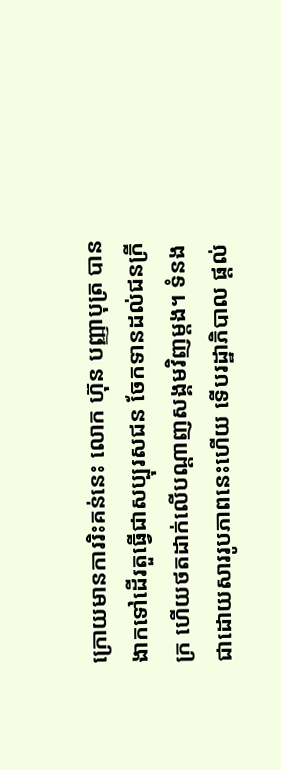ក្រោយមានការរិះគន់នេះ លោក ហ៊ុន បញ្ញាបុត្រ បានងាកទៅដើរតួធ្វើជាសប្បុរសជន ចែកទានដល់ជនក្រីក្រ ហើយថតដាក់លើបណ្ដាញសង្គមវិញម្ដង។ ទំនងជាដោយសាររូបភាពនេះហើយ ទើបរដ្ឋាភិបាល ផ្តល់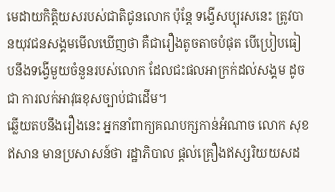មេដាយកិត្តិយសរបស់ជាតិជូនលោក ប៉ុន្តែ ទង្វើសប្បុរសនេះ ត្រូវបានយុវជនសង្គមមើលឃើញថា គឺជារឿងតូចតាចបំផុត បើប្រៀបធៀបនឹងទង្វើមួយចំនួនរបស់លោក ដែលជះផលអាក្រក់ដល់សង្គម ដូចជា ការលក់អាវុធខុសច្បាប់ជាដើម។
ឆ្លើយតបនឹងរឿងនេះ អ្នកនាំពាក្យគណបក្សកាន់អំណាច លោក សុខ ឥសាន មានប្រសាសន៍ថា រដ្ឋាភិបាល ផ្ដល់គ្រឿងឥស្សរិយយសដ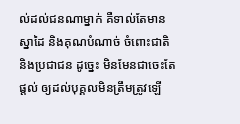ល់ដល់ជនណាម្នាក់ គឺទាល់តែមានស្នាដៃ និងគុណបំណាច់ ចំពោះជាតិ និងប្រជាជន ដូច្នេះ មិនមែនជាចេះតែផ្ដល់ ឲ្យដល់បុគ្គលមិនត្រឹមត្រូវឡើ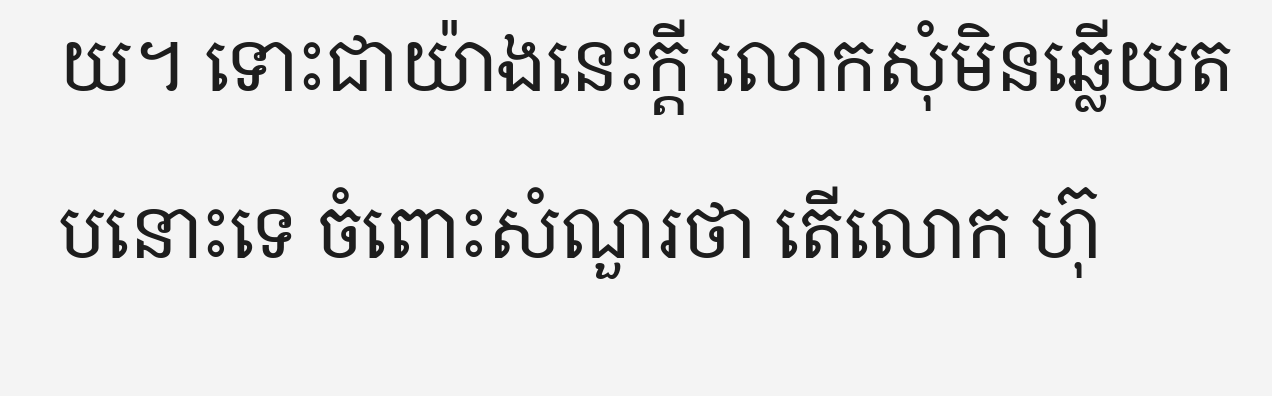យ។ ទោះជាយ៉ាងនេះក្ដី លោកសុំមិនឆ្លើយតបនោះទេ ចំពោះសំណួរថា តើលោក ហ៊ុ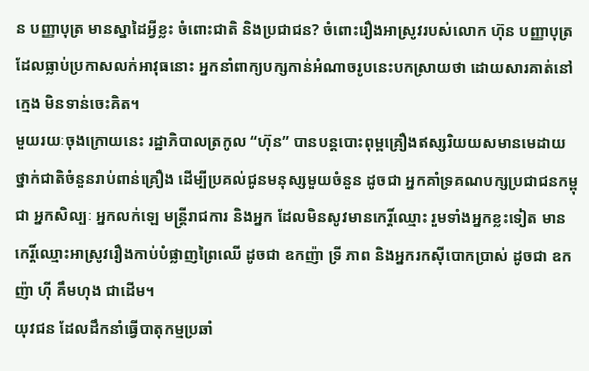ន បញ្ញាបុត្រ មានស្នាដៃអ្វីខ្លះ ចំពោះជាតិ និងប្រជាជន? ចំពោះរឿងអាស្រូវរបស់លោក ហ៊ុន បញ្ញាបុត្រ ដែលធ្លាប់ប្រកាសលក់អាវុធនោះ អ្នកនាំពាក្យបក្សកាន់អំណាចរូបនេះបកស្រាយថា ដោយសារគាត់នៅក្មេង មិនទាន់ចេះគិត។
មួយរយៈចុងក្រោយនេះ រដ្ឋាភិបាលត្រកូល “ហ៊ុន” បានបន្តបោះពុម្ពគ្រឿងឥស្សរិយយសមានមេដាយថ្នាក់ជាតិចំនួនរាប់ពាន់គ្រឿង ដើម្បីប្រគល់ជូនមនុស្សមួយចំនួន ដូចជា អ្នកគាំទ្រគណបក្សប្រជាជនកម្ពុជា អ្នកសិល្បៈ អ្នកលក់ឡេ មន្ត្រីរាជការ និងអ្នក ដែលមិនសូវមានកេរ្តិ៍ឈ្មោះ រួមទាំងអ្នកខ្លះទៀត មានកេរ្តិ៍ឈ្មោះអាស្រូវរឿងកាប់បំផ្លាញព្រៃឈើ ដូចជា ឧកញ៉ា ទ្រី ភាព និងអ្នករកស៊ីបោកប្រាស់ ដូចជា ឧកញ៉ា ហ៊ី គឹមហុង ជាដើម។
យុវជន ដែលដឹកនាំធ្វើបាតុកម្មប្រឆាំ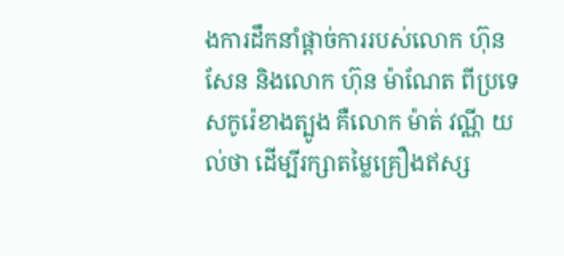ងការដឹកនាំផ្ដាច់ការរបស់លោក ហ៊ុន សែន និងលោក ហ៊ុន ម៉ាណែត ពីប្រទេសកូរ៉េខាងត្បូង គឺលោក ម៉ាត់ វណ្ណី យល់ថា ដើម្បីរក្សាតម្លៃគ្រឿងឥស្ស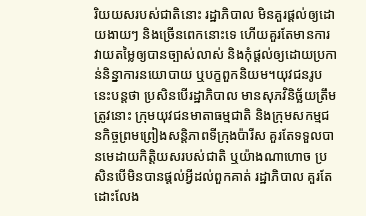រិយយសរបស់ជាតិនោះ រដ្ឋាភិបាល មិនគួរផ្ដល់ឲ្យដោយងាយៗ និងច្រើនពេកនោះទេ ហើយគួរតែមានការវាយតម្លៃឲ្យបានច្បាស់លាស់ និងកុំផ្ដល់ឲ្យដោយប្រកាន់និន្នាការនយោបាយ ឬបក្ខពួកនិយម។យុវជនរូបនេះបន្តថា ប្រសិនបើរដ្ឋាភិបាល មានសុភវិនិច្ឆ័យត្រឹមត្រូវនោះ ក្រុមយុវជនមាតាធម្មជាតិ និងក្រុមសកម្មជនកិច្ចព្រមព្រៀងសន្តិភាពទីក្រុងប៉ារីស គួរតែទទួលបានមេដាយកិត្តិយសរបស់ជាតិ ឬយ៉ាងណាហោច ប្រសិនបើមិនបានផ្ដល់អ្វីដល់ពួកគាត់ រដ្ឋាភិបាល គួរតែដោះលែង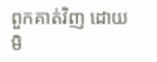ពួកគាត់វិញ ដោយមិ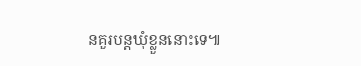នគួរបន្តឃុំខ្លួននោះទេ៕